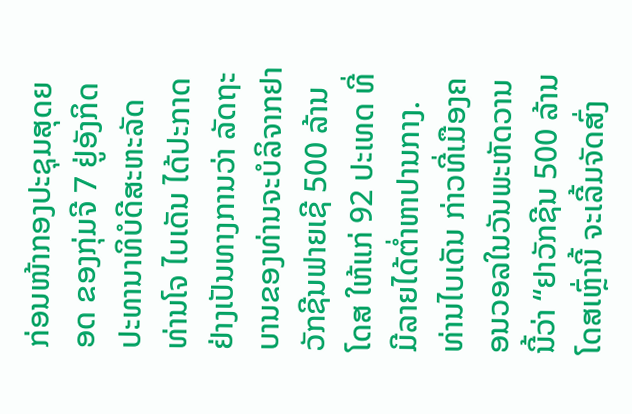ກ່ອນໜ້າກອງປະຊຸມສຸດຍອດ ຂອງກຸ່ມຈີ 7 ຢູ່ອັງກິດ ປະທານາທິບໍດີສະຫະລັດ ທ່ານໂຈ ໄບເດັນ ໄດ້ປະກາດຢ່າງເປັນທາງການວ່າ ລັດຖະບານຂອງທ່ານຈະບໍລິຈາກຢາວັກຊີນຟາຍເຊີ 500 ລ້ານໂດສ ໃຫ້ແກ່ 92 ປະເທດ ທີ່ມີລາຍໄດ້ຕໍ່າຫາປານກາງ.
ທ່ານໄບເດັນ ກ່າວທີ່ເມືອງຄອນວອລໃນວັນພະຫັດວານນີ້ວ່າ “ຢາວັກຊີນ 500 ລ້ານໂດສເຫຼົ່ານີ້ ຈະເລີ້ມຈັດສົ່ງ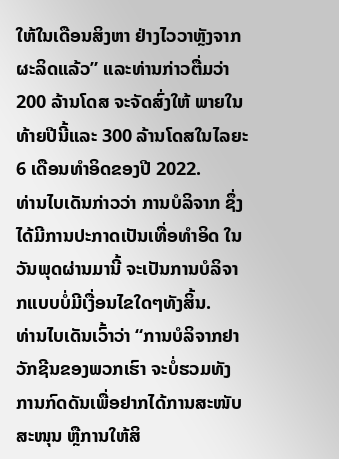ໃຫ້ໃນເດືອນສິງຫາ ຢ່າງໄວວາຫຼັງຈາກຜະລິດແລ້ວ” ແລະທ່ານກ່າວຕື່ມວ່າ 200 ລ້ານໂດສ ຈະຈັດສົ່ງໃຫ້ ພາຍໃນທ້າຍປີນີ້ແລະ 300 ລ້ານໂດສໃນໄລຍະ 6 ເດືອນທຳອິດຂອງປີ 2022.
ທ່ານໄບເດັນກ່າວວ່າ ການບໍລິຈາກ ຊຶ່ງໄດ້ມີການປະກາດເປັນເທື່ອທຳອິດ ໃນວັນພຸດຜ່ານມານີ້ ຈະເປັນການບໍລິຈາກແບບບໍ່ມີເງື່ອນໄຂໃດໆທັງສິ້ນ.
ທ່ານໄບເດັນເວົ້າວ່າ “ການບໍລິຈາກຢາວັກຊີນຂອງພວກເຮົາ ຈະບໍ່ຮວມທັງການກົດດັນເພື່ອຢາກໄດ້ການສະໜັບສະໜຸນ ຫຼືການໃຫ້ສິ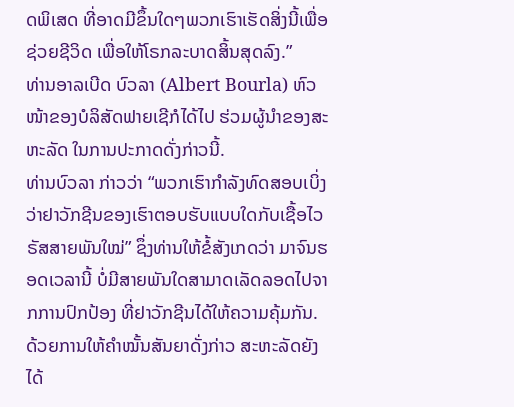ດພິເສດ ທີ່ອາດມີຂຶ້ນໃດໆພວກເຮົາເຮັດສິ່ງນີ້ເພື່ອຊ່ວຍຊີວິດ ເພື່ອໃຫ້ໂຣກລະບາດສິ້ນສຸດລົງ.”
ທ່ານອາລເບີດ ບົວລາ (Albert Bourla) ຫົວໜ້າຂອງບໍລິສັດຟາຍເຊີກໍໄດ້ໄປ ຮ່ວມຜູ້ນຳຂອງສະຫະລັດ ໃນການປະກາດດັ່ງກ່າວນີ້.
ທ່ານບົວລາ ກ່າວວ່າ “ພວກເຮົາກຳລັງທົດສອບເບິ່ງວ່າຢາວັກຊີນຂອງເຮົາຕອບຮັບແບບໃດກັບເຊື້ອໄວຣັສສາຍພັນໃໝ່” ຊຶ່ງທ່ານໃຫ້ຂໍ້ສັງເກດວ່າ ມາຈົນຮອດເວລານີ້ ບໍ່ມີສາຍພັນໃດສາມາດເລັດລອດໄປຈາກການປົກປ້ອງ ທີ່ຢາວັກຊີນໄດ້ໃຫ້ຄວາມຄຸ້ມກັນ.
ດ້ວຍການໃຫ້ຄຳໝັ້ນສັນຍາດັ່ງກ່າວ ສະຫະລັດຍັງໄດ້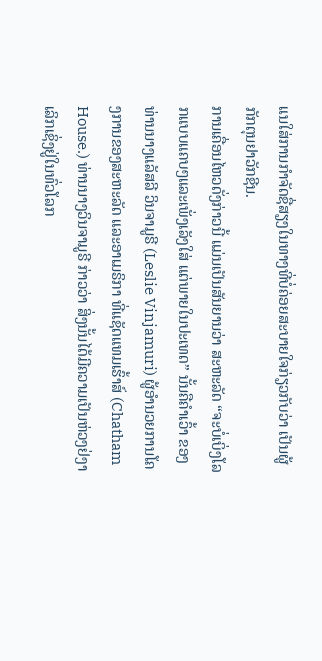ແນໃສ່ການກຳຈັດຊື່ສຽງໃນທາງທີ່ບໍ່ຄ່ອຍສະບາຍໃຈກ່ຽວກັບວ່າ ເປັນຜູ້ກັກຕຸນຢາວັກຊີນ.
ການເຄື່ອນໄຫວດັ່ງກ່າວນີ້ ແມ່ນເປັນສັນຍານວ່າ ສະຫະລັດ “ຈະບໍ່ເບິ່ງໂລກແບບແຄບໆແລະເພັ່ງເລັງໃສ່ ແຕ່ພາຍໃນປະເທດ” ນັ້ນຄືຄຳເວົ້າ ຂອງທ່ານນາງແລັສລີ ວິນຈາມູຣີ (Leslie Vinjamuri) ຜູ້ອຳນວຍການໂຄງການຂອງສະຫະລັດ ແລະອາເມຣິກາ ທີ່ແຊັດແທມເຮົ້າສ໌ (Chatham House.) ທ່ານນາງວິນຈາມູຣີ ກ່າວວ່າ ສິ່ງນັ້ນໄດ້ມີຄວາມເປັນຫ່ວງຢ່ງາເລິກເຊິ່ງຢູ່ໃນທົ່ວໂລກ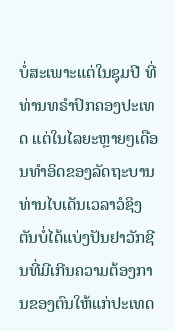ບໍ່ສະເພາະແຕ່ໃນຊຸມປີ ທີ່ທ່ານທຣຳປົກຄອງປະເທດ ແຕ່ໃນໄລຍະຫຼາຍໆເດືອນທຳອິດຂອງລັດຖະບານທ່ານໄບເດັນເວລາວໍຊິງຕັນບໍ່ໄດ້ແບ່ງປັນຢາວັກຊີນທີ່ມີເກີນຄວາມຕ້ອງການຂອງຕົນໃຫ້ແກ່ປະເທດ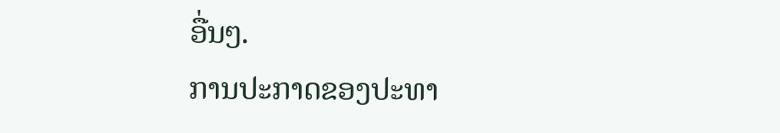ອື່ນໆ.
ການປະກາດຂອງປະທາ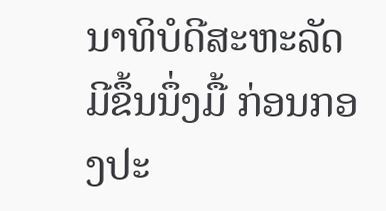ນາທິບໍດີສະຫະລັດ ມີຂຶ້ນນຶ່ງມື້ ກ່ອນກອງປະ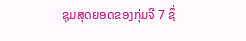ຊຸມສຸດຍອດຂອງກຸ່ມຈີ 7 ຊຶ່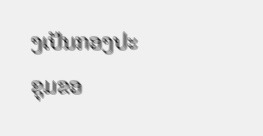ງເປັນກອງປະຊຸມຂອ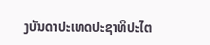ງບັນດາປະເທດປະຊາທິປະໄຕ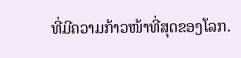ທີ່ມີຄວາມກ້າວໜ້າທີ່ສຸດຂອງໂລກ.